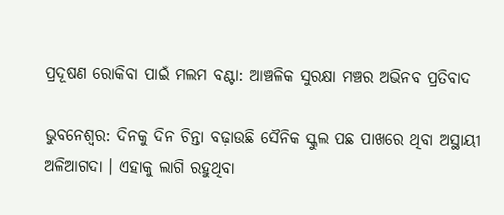ପ୍ରଦୂଷଣ ରୋକିବା ପାଇଁ ମଲମ ବଣ୍ଟା: ଆଞ୍ଚଳିକ ସୁରକ୍ଷା ମଞ୍ଚର ଅଭିନବ ପ୍ରତିବାଦ

ଭୁବନେଶ୍ୱର: ଦିନକୁ ଦିନ ଚିନ୍ତା ବଢ଼ାଉଛି ସୈନିକ ସ୍କୁଲ ପଛ ପାଖରେ ଥିବା ଅସ୍ଥାୟୀ ଅଳିଆଗଦା । ଏହାକୁ ଲାଗି ରହୁଥିବା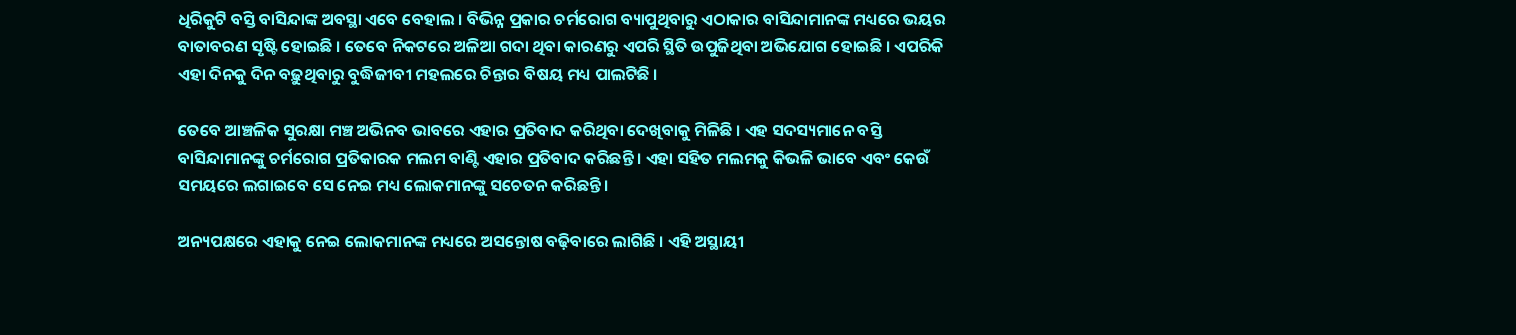ଧିରିକୁଟି ବସ୍ତି ବାସିନ୍ଦାଙ୍କ ଅବସ୍ଥା ଏବେ ବେହାଲ । ବିଭିନ୍ନ ପ୍ରକାର ଚର୍ମରୋଗ ବ୍ୟାପୁଥିବାରୁ ଏଠାକାର ବାସିନ୍ଦାମାନଙ୍କ ମଧ୍ୟରେ ଭୟର ବାତାବରଣ ସୃଷ୍ଟି ହୋଇଛି । ତେବେ ନିକଟରେ ଅଳିଆ ଗଦା ଥିବା କାରଣରୁ ଏପରି ସ୍ଥିତି ଉପୁଜିଥିବା ଅଭିଯୋଗ ହୋଇଛି । ଏପରିକି ଏହା ଦିନକୁ ଦିନ ବଢ଼ୁଥିବାରୁ ବୁଦ୍ଧିଜୀବୀ ମହଲରେ ଚିନ୍ତାର ବିଷୟ ମଧ୍ୟ ପାଲଟିଛି ।

ତେବେ ଆଞ୍ଚଳିକ ସୁରକ୍ଷା ମଞ୍ଚ ଅଭିନବ ଭାବରେ ଏହାର ପ୍ରତିବାଦ କରିଥିବା ଦେଖିବାକୁ ମିଳିଛି । ଏହ ସଦସ୍ୟମାନେ ବସ୍ତି ବାସିନ୍ଦାମାନଙ୍କୁ ଚର୍ମରୋଗ ପ୍ରତିକାରକ ମଲମ ବାଣ୍ଟି ଏହାର ପ୍ରତିବାଦ କରିଛନ୍ତି । ଏହା ସହିତ ମଲମକୁ କିଭଳି ଭାବେ ଏବଂ କେଉଁ ସମୟରେ ଲଗାଇବେ ସେ ନେଇ ମଧ୍ୟ ଲୋକମାନଙ୍କୁ ସଚେତନ କରିଛନ୍ତି ।

ଅନ୍ୟପକ୍ଷରେ ଏହାକୁ ନେଇ ଲୋକମାନଙ୍କ ମଧ୍ୟରେ ଅସନ୍ତୋଷ ବଢ଼ିବାରେ ଲାଗିଛି । ଏହି ଅସ୍ଥାୟୀ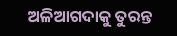ଅଳିଆଗଦାକୁ ତୁରନ୍ତ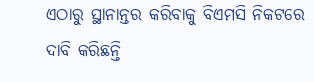ଏଠାରୁ ସ୍ଥାନାନ୍ତର କରିବାକୁ ବିଏମସି ନିକଟରେ ଦାବି କରିଛନ୍ତି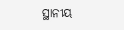ସ୍ଥାନୀୟ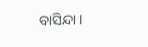ବାସିନ୍ଦା ।